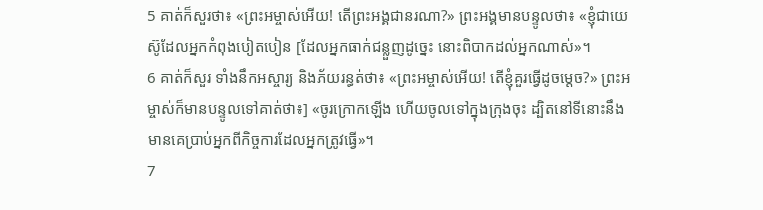5 គាត់ក៏សួរថា៖ «ព្រះអម្ចាស់អើយ! តើព្រះអង្គជានរណា?» ព្រះអង្គមានបន្ទូលថា៖ «ខ្ញុំជាយេស៊ូដែលអ្នកកំពុងបៀតបៀន [ដែលអ្នកធាក់ជន្លួញដូច្នេះ នោះពិបាកដល់អ្នកណាស់»។
6 គាត់ក៏សួរ ទាំងនឹកអស្ចារ្យ និងភ័យរន្ធត់ថា៖ «ព្រះអម្ចាស់អើយ! តើខ្ញុំគួរធ្វើដូចម្ដេច?» ព្រះអម្ចាស់ក៏មានបន្ទូលទៅគាត់ថា៖] «ចូរក្រោកឡើង ហើយចូលទៅក្នុងក្រុងចុះ ដ្បិតនៅទីនោះនឹងមានគេប្រាប់អ្នកពីកិច្ចការដែលអ្នកត្រូវធ្វើ»។
7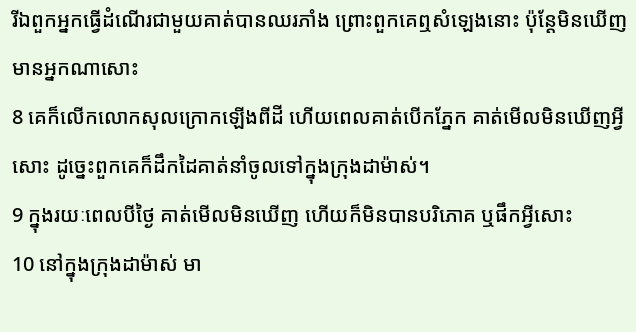រីឯពួកអ្នកធ្វើដំណើរជាមួយគាត់បានឈរភាំង ព្រោះពួកគេឮសំឡេងនោះ ប៉ុន្ដែមិនឃើញមានអ្នកណាសោះ
8 គេក៏លើកលោកសុលក្រោកឡើងពីដី ហើយពេលគាត់បើកភ្នែក គាត់មើលមិនឃើញអ្វីសោះ ដូច្នេះពួកគេក៏ដឹកដៃគាត់នាំចូលទៅក្នុងក្រុងដាម៉ាស់។
9 ក្នុងរយៈពេលបីថ្ងៃ គាត់មើលមិនឃើញ ហើយក៏មិនបានបរិភោគ ឬផឹកអ្វីសោះ
10 នៅក្នុងក្រុងដាម៉ាស់ មា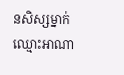នសិស្សម្នាក់ឈ្មោះអាណា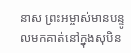នាស ព្រះអម្ចាស់មានបន្ទូលមកគាត់នៅក្នុងសុបិន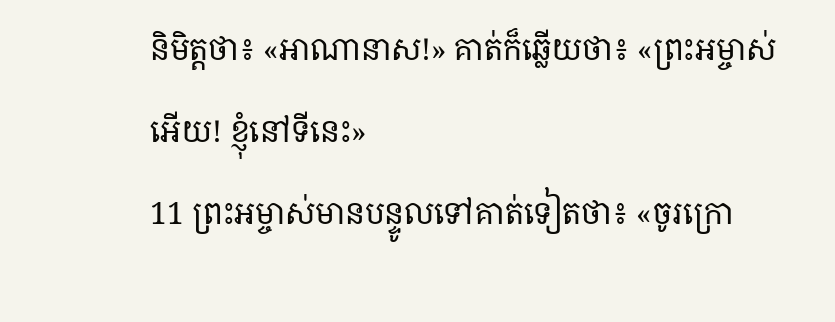និមិត្ដថា៖ «អាណានាស!» គាត់ក៏ឆ្លើយថា៖ «ព្រះអម្ចាស់អើយ! ខ្ញុំនៅទីនេះ»
11 ព្រះអម្ចាស់មានបន្ទូលទៅគាត់ទៀតថា៖ «ចូរក្រោ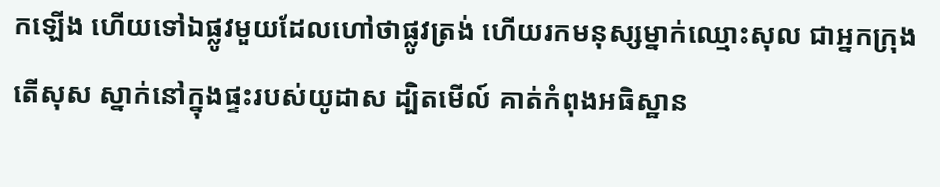កឡើង ហើយទៅឯផ្លូវមួយដែលហៅថាផ្លូវត្រង់ ហើយរកមនុស្សម្នាក់ឈ្មោះសុល ជាអ្នកក្រុងតើសុស ស្នាក់នៅក្នុងផ្ទះរបស់យូដាស ដ្បិតមើល៍ គាត់កំពុងអធិស្ឋាន